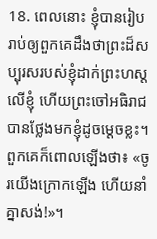18. ពេលនោះ ខ្ញុំបានរៀបរាប់ឲ្យពួកគេដឹងថាព្រះដ៏សប្បុរសរបស់ខ្ញុំដាក់ព្រះហស្ដលើខ្ញុំ ហើយព្រះចៅអធិរាជបានថ្លែងមកខ្ញុំដូចម្ដេចខ្លះ។ ពួកគេក៏ពោលឡើងថា៖ «ចូរយើងក្រោកឡើង ហើយនាំគ្នាសង់!»។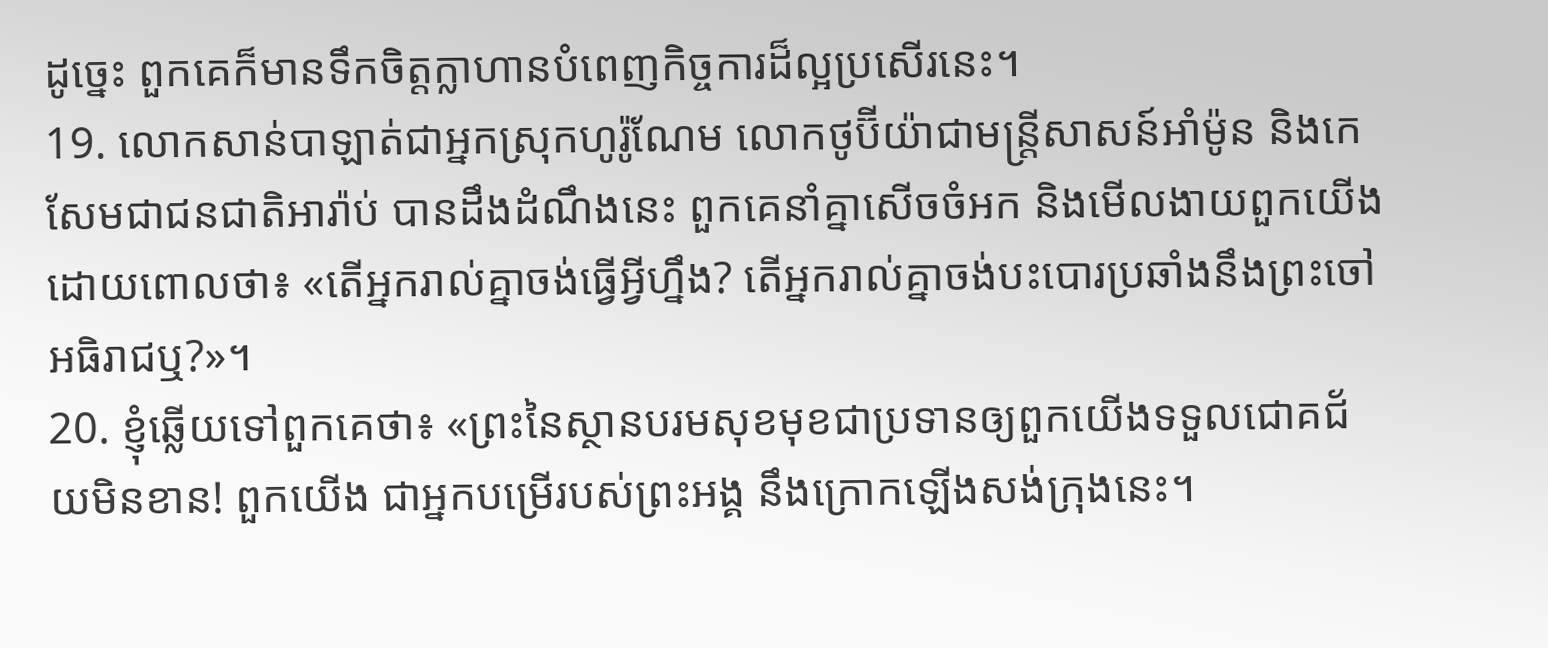ដូច្នេះ ពួកគេក៏មានទឹកចិត្តក្លាហានបំពេញកិច្ចការដ៏ល្អប្រសើរនេះ។
19. លោកសាន់បាឡាត់ជាអ្នកស្រុកហូរ៉ូណែម លោកថូប៊ីយ៉ាជាមន្ត្រីសាសន៍អាំម៉ូន និងកេសែមជាជនជាតិអារ៉ាប់ បានដឹងដំណឹងនេះ ពួកគេនាំគ្នាសើចចំអក និងមើលងាយពួកយើង ដោយពោលថា៖ «តើអ្នករាល់គ្នាចង់ធ្វើអ្វីហ្នឹង? តើអ្នករាល់គ្នាចង់បះបោរប្រឆាំងនឹងព្រះចៅអធិរាជឬ?»។
20. ខ្ញុំឆ្លើយទៅពួកគេថា៖ «ព្រះនៃស្ថានបរមសុខមុខជាប្រទានឲ្យពួកយើងទទួលជោគជ័យមិនខាន! ពួកយើង ជាអ្នកបម្រើរបស់ព្រះអង្គ នឹងក្រោកឡើងសង់ក្រុងនេះ។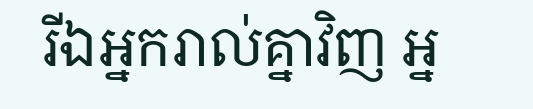រីឯអ្នករាល់គ្នាវិញ អ្ន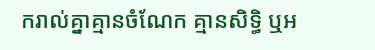ករាល់គ្នាគ្មានចំណែក គ្មានសិទ្ធិ ឬអ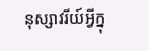នុស្សាវរីយ៍អ្វីក្នុ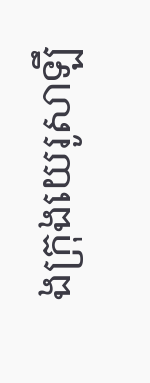ងក្រុងយេរូសាឡឹ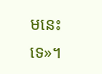មនេះទេ»។